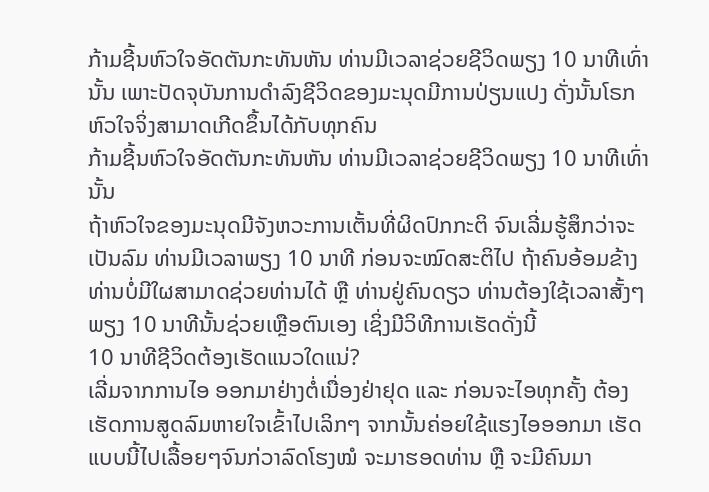ກ້າມຊີ້ນຫົວໃຈອັດຕັນກະທັນຫັນ ທ່ານມີເວລາຊ່ວຍຊີວິດພຽງ 10 ນາທີເທົ່ານັ້ນ ເພາະປັດຈຸບັນການດຳລົງຊີວິດຂອງມະນຸດມີການປ່ຽນແປງ ດັ່ງນັ້ນໂຣກຫົວໃຈຈິ່ງສາມາດເກີດຂຶ້ນໄດ້ກັບທຸກຄົນ
ກ້າມຊີ້ນຫົວໃຈອັດຕັນກະທັນຫັນ ທ່ານມີເວລາຊ່ວຍຊີວິດພຽງ 10 ນາທີເທົ່ານັ້ນ
ຖ້າຫົວໃຈຂອງມະນຸດມີຈັງຫວະການເຕັ້ນທີ່ຜິດປົກກະຕິ ຈົນເລີ່ມຮູ້ສຶກວ່າຈະເປັນລົມ ທ່ານມີເວລາພຽງ 10 ນາທີ ກ່ອນຈະໝົດສະຕິໄປ ຖ້າຄົນອ້ອມຂ້າງທ່ານບໍ່ມີໃຜສາມາດຊ່ວຍທ່ານໄດ້ ຫຼື ທ່ານຢູ່ຄົນດຽວ ທ່ານຕ້ອງໃຊ້ເວລາສັ້ງໆພຽງ 10 ນາທີນັ້ນຊ່ວຍເຫຼືອຕົນເອງ ເຊິ່ງມີວິທີການເຮັດດັ່ງນີ້
10 ນາທີຊີວິດຕ້ອງເຮັດແນວໃດແນ່?
ເລີ່ມຈາກການໄອ ອອກມາຢ່າງຕໍ່ເນື່ອງຢ່າຢຸດ ແລະ ກ່ອນຈະໄອທຸກຄັ້ງ ຕ້ອງເຮັດການສູດລົມຫາຍໃຈເຂົ້າໄປເລິກໆ ຈາກນັ້ນຄ່ອຍໃຊ້ແຮງໄອອອກມາ ເຮັດແບບນີ້ໄປເລື້ອຍໆຈົນກ່ວາລົດໂຮງໝໍ ຈະມາຮອດທ່ານ ຫຼື ຈະມີຄົນມາ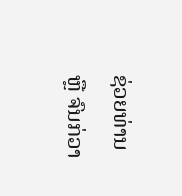ຊ່ວຍທ່ານ ຫຼື ຈົນກ່ວາ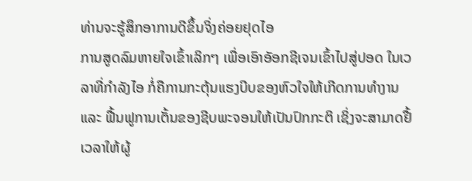ທ່ານຈະຮູ້ສຶກອາການດີຂຶ້ນຈິ່ງຄ່ອຍຢຸດໄອ
ການສູດລົມຫາຍໃຈເຂົ້າເລິກໆ ເພື່ອເອົາອັອກຊີເຈນເຂົ້າໄປສູ່ປອດ ໃນເວລາທີ່ກຳລັງໄອ ກໍ່ຄືການກະຕຸ້ນແຮງບີບຂອງຫົວໃຈໃຫ້ເກີດການທຳງານ ແລະ ຟື້ນຟູການເຕັ້ນຂອງຊີບພະຈອນໃຫ້ເປັນປົກກະຕິ ເຊິ່ງຈະສາມາດຢື້ເວລາໃຫ້ຜູ້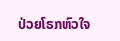ປ່ວຍໂຣກຫົວໃຈ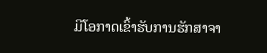ມີໂອກາດເຂົ້າຮັບການຮັກສາຈາ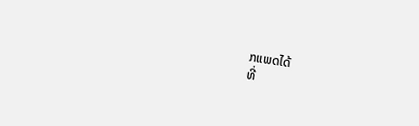ກແພດໄດ້
ທີ່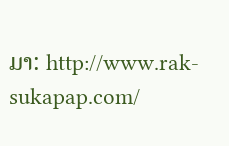ມາ: http://www.rak-sukapap.com/